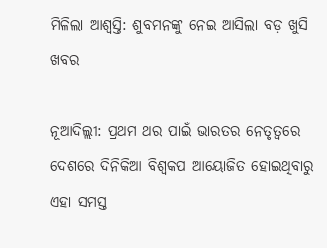ମିଳିଲା ଆଶ୍ୱସ୍ତି: ଶୁବମନଙ୍କୁ ନେଇ ଆସିଲା ବଡ଼ ଖୁସି ଖବର

ନୂଆଦିଲ୍ଲୀ: ପ୍ରଥମ ଥର ପାଇଁ ଭାରତର ନେତୃତ୍ୱରେ ଦେଶରେ ଦିନିକିଆ ବିଶ୍ୱକପ ଆୟୋଜିତ ହୋଇଥିବାରୁ ଏହା ସମସ୍ତ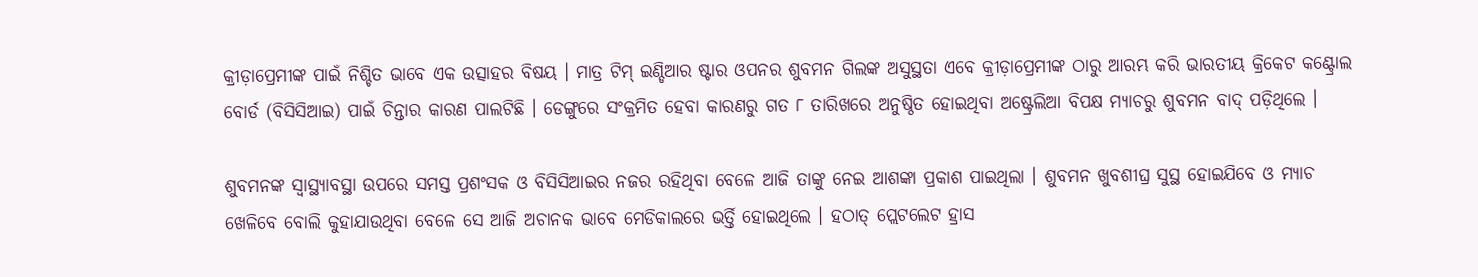କ୍ରୀଡ଼ାପ୍ରେମୀଙ୍କ ପାଇଁ ନିଶ୍ଚିତ ଭାବେ ଏକ ଉତ୍ସାହର ବିଷୟ । ମାତ୍ର ଟିମ୍ ଇଣ୍ଡିଆର ଷ୍ଟାର ଓପନର ଶୁବମନ ଗିଲଙ୍କ ଅସୁସ୍ଥତା ଏବେ କ୍ରୀଡ଼ାପ୍ରେମୀଙ୍କ ଠାରୁ ଆରମ୍ଭ କରି ଭାରତୀୟ କ୍ରିକେଟ କଣ୍ଟ୍ରୋଲ ବୋର୍ଡ (ବିସିସିଆଇ) ପାଇଁ ଚିନ୍ତାର କାରଣ ପାଲଟିଛି । ଡେଙ୍ଗୁରେ ସଂକ୍ରମିତ ହେବା କାରଣରୁ ଗତ ୮ ତାରିଖରେ ଅନୁଷ୍ଠିତ ହୋଇଥିବା ଅଷ୍ଟ୍ରେଲିଆ ବିପକ୍ଷ ମ୍ୟାଚରୁ ଶୁବମନ ବାଦ୍ ପଡ଼ିଥିଲେ ।

ଶୁବମନଙ୍କ ସ୍ୱାସ୍ଥ୍ୟାବସ୍ଥା ଉପରେ ସମସ୍ତ ପ୍ରଶଂସକ ଓ ବିସିସିଆଇର ନଜର ରହିଥିବା ବେଳେ ଆଜି ତାଙ୍କୁ ନେଇ ଆଶଙ୍କା ପ୍ରକାଶ ପାଇଥିଲା । ଶୁବମନ ଖୁବଶୀଘ୍ର ସୁସ୍ଥ ହୋଇଯିବେ ଓ ମ୍ୟାଚ ଖେଳିବେ ବୋଲି କୁହାଯାଉଥିବା ବେଳେ ସେ ଆଜି ଅଚାନକ ଭାବେ ମେଡିକାଲରେ ଭର୍ତ୍ତି ହୋଇଥିଲେ । ହଠାତ୍ ପ୍ଲେଟଲେଟ ହ୍ରାସ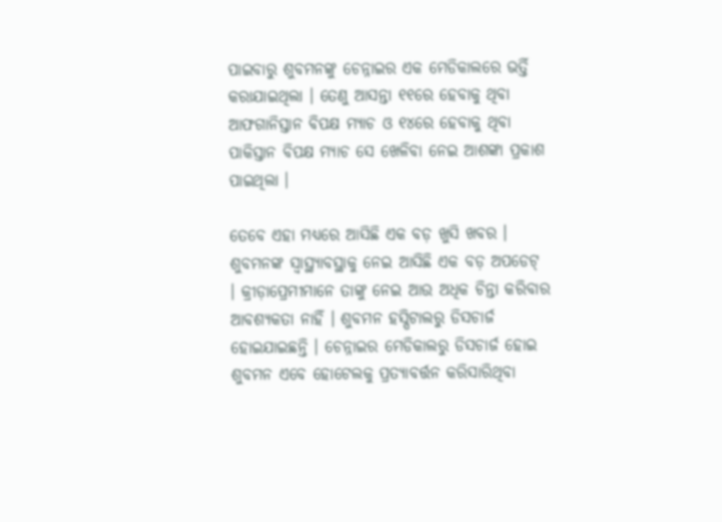ପାଇବାରୁ ଶୁବମନଙ୍କୁ ଚେନ୍ନାଇର ଏକ ମେଡିକାଲରେ ଭର୍ତ୍ତି କରାଯାଇଥିଲା । ତେଣୁ ଆସନ୍ତା ୧୧ରେ ହେବାକୁ ଥିବା ଆଫଗାନିସ୍ତାନ ବିପକ୍ଷ ମ୍ୟାଚ ଓ ୧୪ରେ ହେବାକୁ ଥିବା ପାକିସ୍ତାନ ବିପକ୍ଷ ମ୍ୟାଚ ସେ ଖେଳିବା ନେଇ ଆଶଙ୍କା ପ୍ରକାଶ ପାଇଥିଲା ।

ତେବେ ଏହା ମଧ୍ୟରେ ଆସିଛି ଏକ ବଡ଼ ଖୁସି ଖବର । ଶୁବମନଙ୍କ ସ୍ୱାସ୍ଥ୍ୟାବସ୍ଥାକୁ ନେଇ ଆସିଛି ଏକ ବଡ଼ ଅପଡେଟ୍ । କ୍ରୀଡ଼ାପ୍ରେମୀମାନେ ତାଙ୍କୁ ନେଇ ଆଉ ଅଧିକ ଚିନ୍ତା କରିବାର ଆବଶ୍ୟକତା ନାହିଁ । ଶୁବମନ ହସ୍ପିଟାଲରୁ ଡିସଚାର୍ଜ ହୋଇଯାଇଛନ୍ତି । ଚେନ୍ନାଇର ମେଡିକାଲରୁ ଡିସଚାର୍ଜ ହୋଇ ଶୁବମନ ଏବେ ହୋଟେଲକୁ ପ୍ରତ୍ୟାବର୍ତ୍ତନ କରିସାରିଥିବା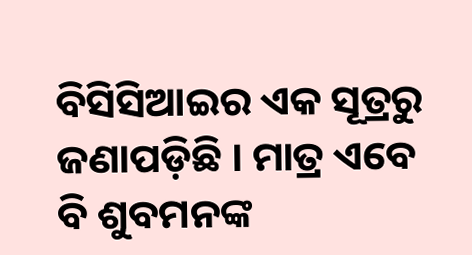ବିସିସିଆଇର ଏକ ସୂତ୍ରରୁ ଜଣାପଡ଼ିଛି । ମାତ୍ର ଏବେ ବି ଶୁବମନଙ୍କ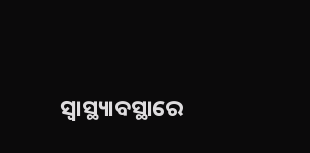ସ୍ୱାସ୍ଥ୍ୟାବସ୍ଥାରେ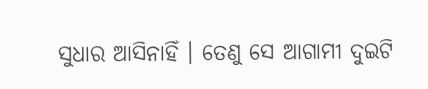ସୁଧାର ଆସିନାହିଁ । ତେଣୁ ସେ ଆଗାମୀ ଦୁଇଟି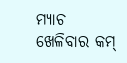ମ୍ୟାଚ ଖେଳିବାର କମ୍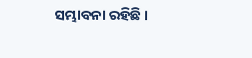ସମ୍ଭାବନା ରହିଛି ।